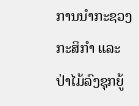ການນຳກະຊວງກະສິກຳ ແລະ ປ່າໄມ້ລົງຊຸກຍູ້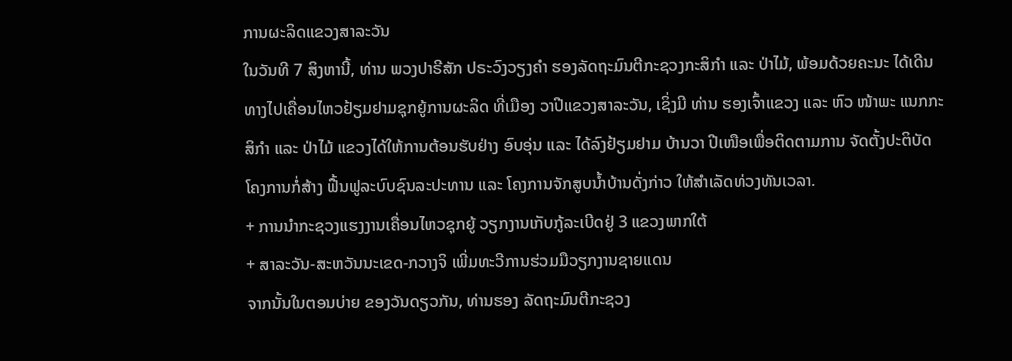ການຜະລິດແຂວງສາລະວັນ
ໃນວັນທີ 7 ສິງຫານີ້, ທ່ານ ພວງປາຣີສັກ ປຣະວົງວຽງຄໍາ ຮອງລັດຖະມົນຕີກະຊວງກະສິກໍາ ແລະ ປ່າໄມ້, ພ້ອມດ້ວຍຄະນະ ໄດ້ເດີນທາງໄປເຄື່ອນໄຫວຢ້ຽມຢາມຊຸກຍູ້ການຜະລິດ ທີ່ເມືອງ ວາປີແຂວງສາລະວັນ, ເຊິ່ງມີ ທ່ານ ຮອງເຈົ້າແຂວງ ແລະ ຫົວ ໜ້າພະ ແນກກະສິກໍາ ແລະ ປ່າໄມ້ ແຂວງໄດ້ໃຫ້ການຕ້ອນຮັບຢ່າງ ອົບອຸ່ນ ແລະ ໄດ້ລົງຢ້ຽມຢາມ ບ້ານວາ ປີເໜືອເພື່ອຕິດຕາມການ ຈັດຕັ້ງປະຕິບັດໂຄງການກໍ່ສ້າງ ຟື້ນຟູລະບົບຊົນລະປະທານ ແລະ ໂຄງການຈັກສູບນໍ້າບ້ານດັ່ງກ່າວ ໃຫ້ສໍາເລັດທ່ວງທັນເວລາ.
+ ການນຳກະຊວງແຮງງານເຄື່ອນໄຫວຊຸກຍູ້ ວຽກງານເກັບກູ້ລະເບີດຢູ່ 3 ແຂວງພາກໃຕ້
+ ສາລະວັນ-ສະຫວັນນະເຂດ-ກວາງຈິ ເພີ່ມທະວີການຮ່ວມມືວຽກງານຊາຍແດນ
ຈາກນັ້ນໃນຕອນບ່າຍ ຂອງວັນດຽວກັນ, ທ່ານຮອງ ລັດຖະມົນຕີກະຊວງ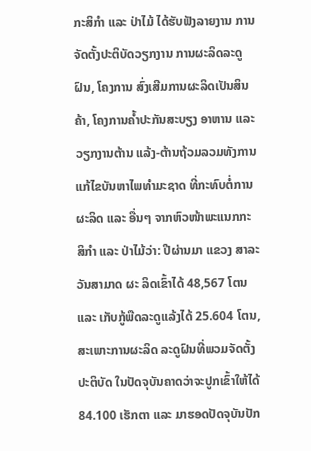ກະສິກໍາ ແລະ ປ່າໄມ້ ໄດ້ຮັບຟັງລາຍງານ ການຈັດຕັ້ງປະຕິບັດວຽກງານ ການຜະລິດລະດູຝົນ, ໂຄງການ ສົ່ງເສີມການຜະລິດເປັນສິນ ຄ້າ, ໂຄງການຄໍ້າປະກັນສະບຽງ ອາຫານ ແລະ ວຽກງານຕ້ານ ແລ້ງ-ຕ້ານຖ້ວມລວມທັງການ ແກ້ໄຂບັນຫາໄພທໍາມະຊາດ ທີ່ກະທົບຕໍ່ການຜະລິດ ແລະ ອື່ນໆ ຈາກຫົວໜ້າພະແນກກະ ສິກໍາ ແລະ ປ່າໄມ້ວ່າ: ປີຜ່ານມາ ແຂວງ ສາລະວັນສາມາດ ຜະ ລິດເຂົ້າໄດ້ 48,567 ໂຕນ ແລະ ເກັບກູ້ພືດລະດູແລ້ງໄດ້ 25.604 ໂຕນ, ສະເພາະການຜະລິດ ລະດູຝົນທີ່ພວມຈັດຕັ້ງປະຕິບັດ ໃນປັດຈຸບັນຄາດວ່າຈະປູກເຂົ້າໃຫ້ໄດ້ 84.100 ເຮັກຕາ ແລະ ມາຮອດປັດຈຸບັນປັກ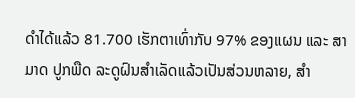ດໍາໄດ້ແລ້ວ 81.700 ເຮັກຕາເທົ່າກັບ 97% ຂອງແຜນ ແລະ ສາມາດ ປູກພືດ ລະດູຝົນສໍາເລັດແລ້ວເປັນສ່ວນຫລາຍ, ສໍາ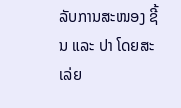ລັບການສະໜອງ ຊີ້ນ ແລະ ປາ ໂດຍສະເລ່ຍ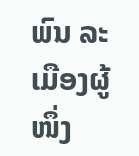ພົນ ລະເມືອງຜູ້ໜຶ່ງ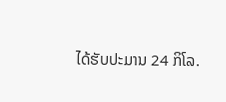ໄດ້ຮັບປະມານ 24 ກິໂລ.